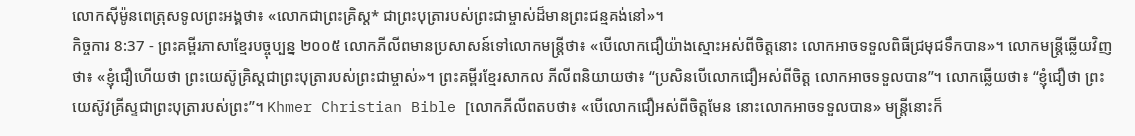លោកស៊ីម៉ូនពេត្រុសទូលព្រះអង្គថា៖ «លោកជាព្រះគ្រិស្ត* ជាព្រះបុត្រារបស់ព្រះជាម្ចាស់ដ៏មានព្រះជន្មគង់នៅ»។
កិច្ចការ 8:37 - ព្រះគម្ពីរភាសាខ្មែរបច្ចុប្បន្ន ២០០៥ លោកភីលីពមានប្រសាសន៍ទៅលោកមន្ត្រីថា៖ «បើលោកជឿយ៉ាងស្មោះអស់ពីចិត្តនោះ លោកអាចទទួលពិធីជ្រមុជទឹកបាន»។ លោកមន្ត្រីឆ្លើយវិញថា៖ «ខ្ញុំជឿហើយថា ព្រះយេស៊ូគ្រិស្តជាព្រះបុត្រារបស់ព្រះជាម្ចាស់»។ ព្រះគម្ពីរខ្មែរសាកល ភីលីពនិយាយថា៖ “ប្រសិនបើលោកជឿអស់ពីចិត្ត លោកអាចទទួលបាន”។ លោកឆ្លើយថា៖ “ខ្ញុំជឿថា ព្រះយេស៊ូវគ្រីស្ទជាព្រះបុត្រារបស់ព្រះ”។ Khmer Christian Bible [លោកភីលីពតបថា៖ «បើលោកជឿអស់ពីចិត្ដមែន នោះលោកអាចទទួលបាន» មន្ដ្រីនោះក៏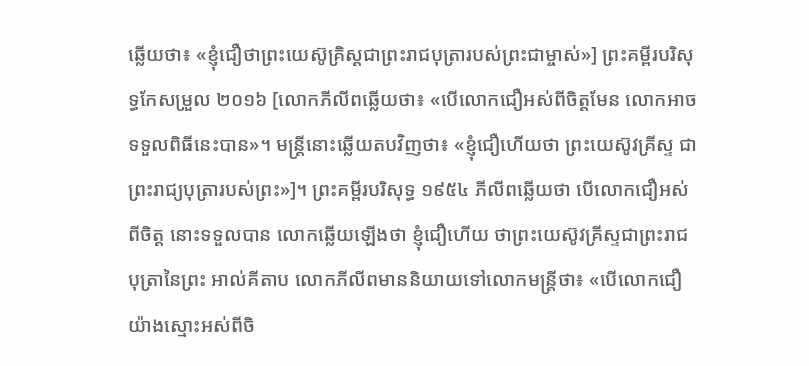ឆ្លើយថា៖ «ខ្ញុំជឿថាព្រះយេស៊ូគិ្រស្ដជាព្រះរាជបុត្រារបស់ព្រះជាម្ចាស់»] ព្រះគម្ពីរបរិសុទ្ធកែសម្រួល ២០១៦ [លោកភីលីពឆ្លើយថា៖ «បើលោកជឿអស់ពីចិត្តមែន លោកអាចទទួលពិធីនេះបាន»។ មន្រ្តីនោះឆ្លើយតបវិញថា៖ «ខ្ញុំជឿហើយថា ព្រះយេស៊ូវគ្រីស្ទ ជាព្រះរាជ្យបុត្រារបស់ព្រះ»]។ ព្រះគម្ពីរបរិសុទ្ធ ១៩៥៤ ភីលីពឆ្លើយថា បើលោកជឿអស់ពីចិត្ត នោះទទួលបាន លោកឆ្លើយឡើងថា ខ្ញុំជឿហើយ ថាព្រះយេស៊ូវគ្រីស្ទជាព្រះរាជបុត្រានៃព្រះ អាល់គីតាប លោកភីលីពមាននិយាយទៅលោកមន្ដ្រីថា៖ «បើលោកជឿយ៉ាងស្មោះអស់ពីចិ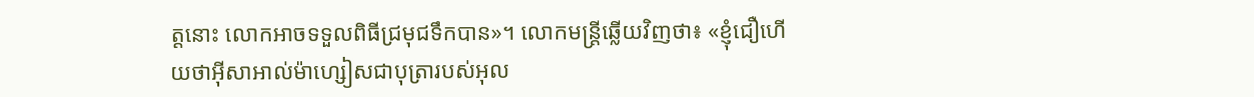ត្ដនោះ លោកអាចទទួលពិធីជ្រមុជទឹកបាន»។ លោកមន្ដ្រីឆ្លើយវិញថា៖ «ខ្ញុំជឿហើយថាអ៊ីសាអាល់ម៉ាហ្សៀសជាបុត្រារបស់អុល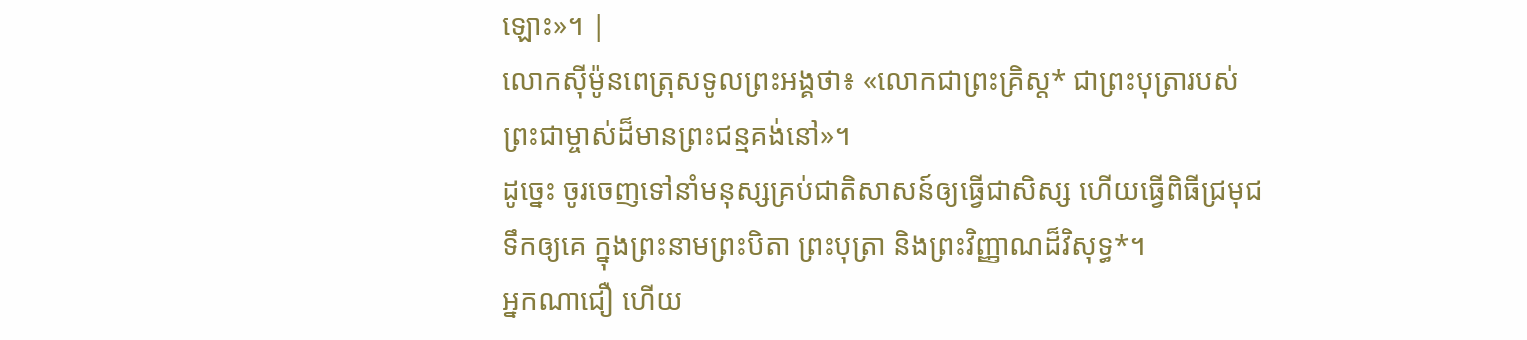ឡោះ»។ |
លោកស៊ីម៉ូនពេត្រុសទូលព្រះអង្គថា៖ «លោកជាព្រះគ្រិស្ត* ជាព្រះបុត្រារបស់ព្រះជាម្ចាស់ដ៏មានព្រះជន្មគង់នៅ»។
ដូច្នេះ ចូរចេញទៅនាំមនុស្សគ្រប់ជាតិសាសន៍ឲ្យធ្វើជាសិស្ស ហើយធ្វើពិធីជ្រមុជទឹកឲ្យគេ ក្នុងព្រះនាមព្រះបិតា ព្រះបុត្រា និងព្រះវិញ្ញាណដ៏វិសុទ្ធ*។
អ្នកណាជឿ ហើយ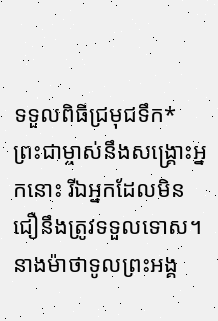ទទួលពិធីជ្រមុជទឹក* ព្រះជាម្ចាស់នឹងសង្គ្រោះអ្នកនោះ រីឯអ្នកដែលមិនជឿនឹងត្រូវទទួលទោស។
នាងម៉ាថាទូលព្រះអង្គ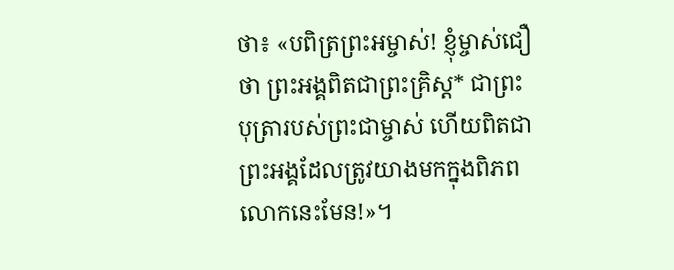ថា៖ «បពិត្រព្រះអម្ចាស់! ខ្ញុំម្ចាស់ជឿថា ព្រះអង្គពិតជាព្រះគ្រិស្ត* ជាព្រះបុត្រារបស់ព្រះជាម្ចាស់ ហើយពិតជាព្រះអង្គដែលត្រូវយាងមកក្នុងពិភពលោកនេះមែន!»។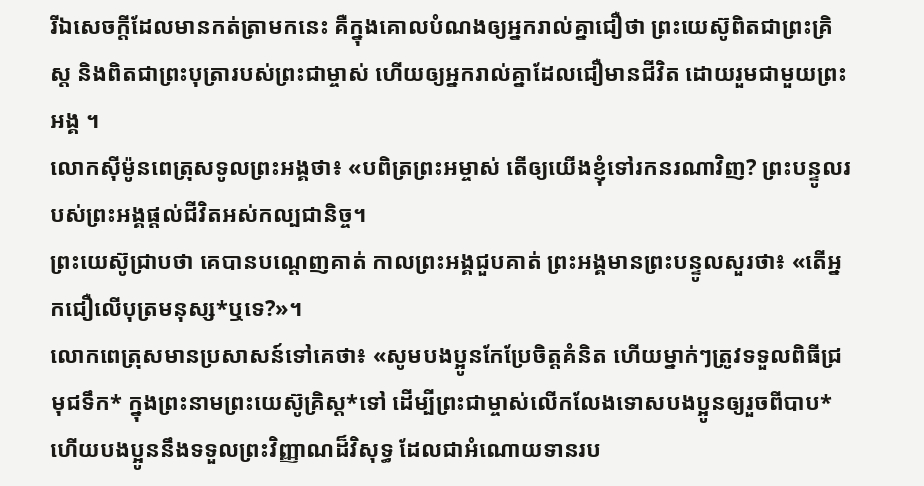រីឯសេចក្ដីដែលមានកត់ត្រាមកនេះ គឺក្នុងគោលបំណងឲ្យអ្នករាល់គ្នាជឿថា ព្រះយេស៊ូពិតជាព្រះគ្រិស្ត និងពិតជាព្រះបុត្រារបស់ព្រះជាម្ចាស់ ហើយឲ្យអ្នករាល់គ្នាដែលជឿមានជីវិត ដោយរួមជាមួយព្រះអង្គ ។
លោកស៊ីម៉ូនពេត្រុសទូលព្រះអង្គថា៖ «បពិត្រព្រះអម្ចាស់ តើឲ្យយើងខ្ញុំទៅរកនរណាវិញ? ព្រះបន្ទូលរបស់ព្រះអង្គផ្ដល់ជីវិតអស់កល្បជានិច្ច។
ព្រះយេស៊ូជ្រាបថា គេបានបណ្ដេញគាត់ កាលព្រះអង្គជួបគាត់ ព្រះអង្គមានព្រះបន្ទូលសួរថា៖ «តើអ្នកជឿលើបុត្រមនុស្ស*ឬទេ?»។
លោកពេត្រុសមានប្រសាសន៍ទៅគេថា៖ «សូមបងប្អូនកែប្រែចិត្តគំនិត ហើយម្នាក់ៗត្រូវទទួលពិធីជ្រមុជទឹក* ក្នុងព្រះនាមព្រះយេស៊ូគ្រិស្ត*ទៅ ដើម្បីព្រះជាម្ចាស់លើកលែងទោសបងប្អូនឲ្យរួចពីបាប* ហើយបងប្អូននឹងទទួលព្រះវិញ្ញាណដ៏វិសុទ្ធ ដែលជាអំណោយទានរប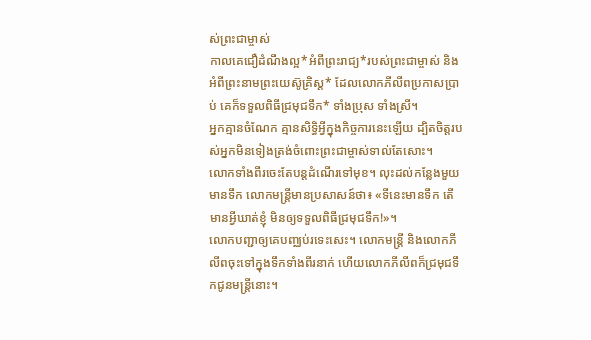ស់ព្រះជាម្ចាស់
កាលគេជឿដំណឹងល្អ*អំពីព្រះរាជ្យ*របស់ព្រះជាម្ចាស់ និងអំពីព្រះនាមព្រះយេស៊ូគ្រិស្ត* ដែលលោកភីលីពប្រកាសប្រាប់ គេក៏ទទួលពិធីជ្រមុជទឹក* ទាំងប្រុស ទាំងស្រី។
អ្នកគ្មានចំណែក គ្មានសិទ្ធិអ្វីក្នុងកិច្ចការនេះឡើយ ដ្បិតចិត្តរបស់អ្នកមិនទៀងត្រង់ចំពោះព្រះជាម្ចាស់ទាល់តែសោះ។
លោកទាំងពីរចេះតែបន្តដំណើរទៅមុខ។ លុះដល់កន្លែងមួយមានទឹក លោកមន្ត្រីមានប្រសាសន៍ថា៖ «ទីនេះមានទឹក តើមានអ្វីឃាត់ខ្ញុំ មិនឲ្យទទួលពិធីជ្រមុជទឹក!»។
លោកបញ្ជាឲ្យគេបញ្ឈប់រទេះសេះ។ លោកមន្ត្រី និងលោកភីលីពចុះទៅក្នុងទឹកទាំងពីរនាក់ ហើយលោកភីលីពក៏ជ្រមុជទឹកជូនមន្ត្រីនោះ។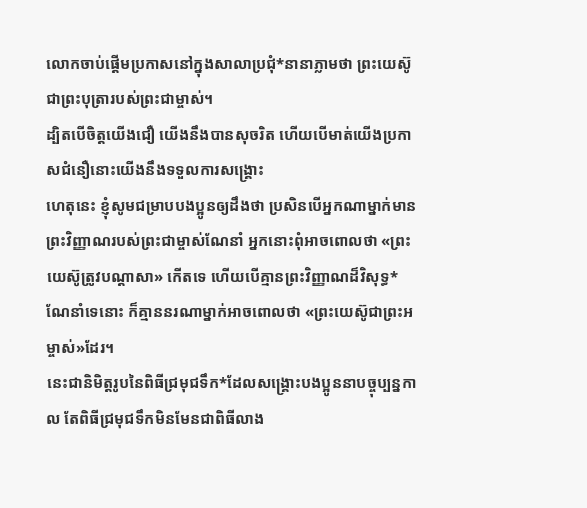លោកចាប់ផ្ដើមប្រកាសនៅក្នុងសាលាប្រជុំ*នានាភ្លាមថា ព្រះយេស៊ូជាព្រះបុត្រារបស់ព្រះជាម្ចាស់។
ដ្បិតបើចិត្តយើងជឿ យើងនឹងបានសុចរិត ហើយបើមាត់យើងប្រកាសជំនឿនោះយើងនឹងទទួលការសង្គ្រោះ
ហេតុនេះ ខ្ញុំសូមជម្រាបបងប្អូនឲ្យដឹងថា ប្រសិនបើអ្នកណាម្នាក់មានព្រះវិញ្ញាណរបស់ព្រះជាម្ចាស់ណែនាំ អ្នកនោះពុំអាចពោលថា «ព្រះយេស៊ូត្រូវបណ្ដាសា» កើតទេ ហើយបើគ្មានព្រះវិញ្ញាណដ៏វិសុទ្ធ*ណែនាំទេនោះ ក៏គ្មាននរណាម្នាក់អាចពោលថា «ព្រះយេស៊ូជាព្រះអម្ចាស់»ដែរ។
នេះជានិមិត្តរូបនៃពិធីជ្រមុជទឹក*ដែលសង្គ្រោះបងប្អូននាបច្ចុប្បន្នកាល តែពិធីជ្រមុជទឹកមិនមែនជាពិធីលាង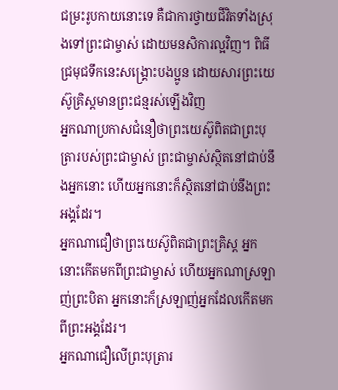ជម្រះរូបកាយនោះទេ គឺជាការថ្វាយជីវិតទាំងស្រុងទៅព្រះជាម្ចាស់ ដោយមនសិការល្អវិញ។ ពិធីជ្រមុជទឹកនេះសង្គ្រោះបងប្អូន ដោយសារព្រះយេស៊ូគ្រិស្តមានព្រះជន្មរស់ឡើងវិញ
អ្នកណាប្រកាសជំនឿថាព្រះយេស៊ូពិតជាព្រះបុត្រារបស់ព្រះជាម្ចាស់ ព្រះជាម្ចាស់ស្ថិតនៅជាប់នឹងអ្នកនោះ ហើយអ្នកនោះក៏ស្ថិតនៅជាប់នឹងព្រះអង្គដែរ។
អ្នកណាជឿថាព្រះយេស៊ូពិតជាព្រះគ្រិស្ត អ្នកនោះកើតមកពីព្រះជាម្ចាស់ ហើយអ្នកណាស្រឡាញ់ព្រះបិតា អ្នកនោះក៏ស្រឡាញ់អ្នកដែលកើតមកពីព្រះអង្គដែរ។
អ្នកណាជឿលើព្រះបុត្រារ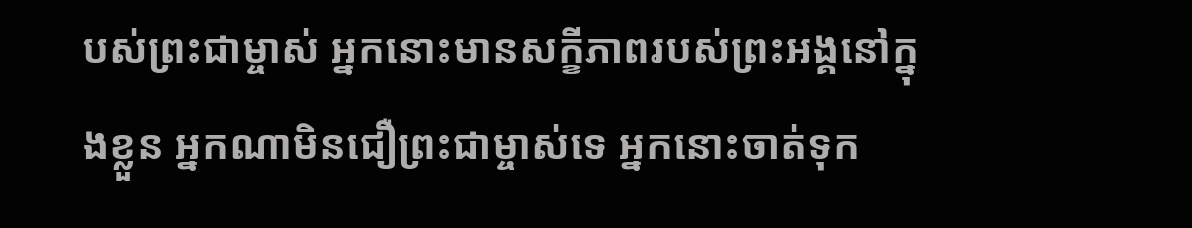បស់ព្រះជាម្ចាស់ អ្នកនោះមានសក្ខីភាពរបស់ព្រះអង្គនៅក្នុងខ្លួន អ្នកណាមិនជឿព្រះជាម្ចាស់ទេ អ្នកនោះចាត់ទុក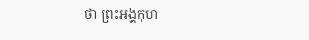ថា ព្រះអង្គកុហ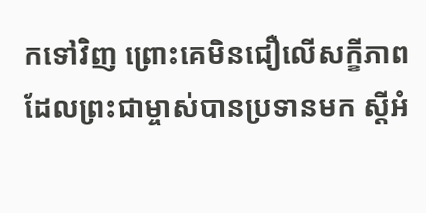កទៅវិញ ព្រោះគេមិនជឿលើសក្ខីភាពដែលព្រះជាម្ចាស់បានប្រទានមក ស្ដីអំ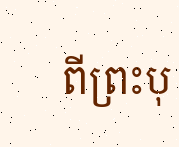ពីព្រះបុ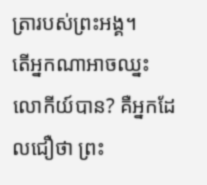ត្រារបស់ព្រះអង្គ។
តើអ្នកណាអាចឈ្នះលោកីយ៍បាន? គឺអ្នកដែលជឿថា ព្រះ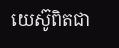យេស៊ូពិតជា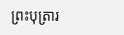ព្រះបុត្រារ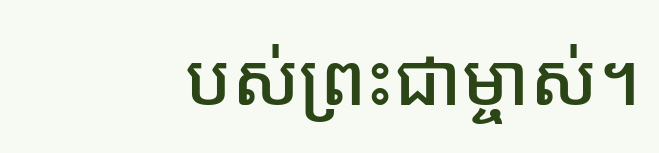បស់ព្រះជាម្ចាស់។